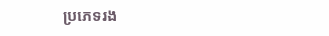ប្រភេទរង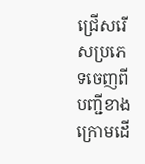ជ្រើសរើសប្រភេទចេញពីបញ្ជីខាងក្រោមដើ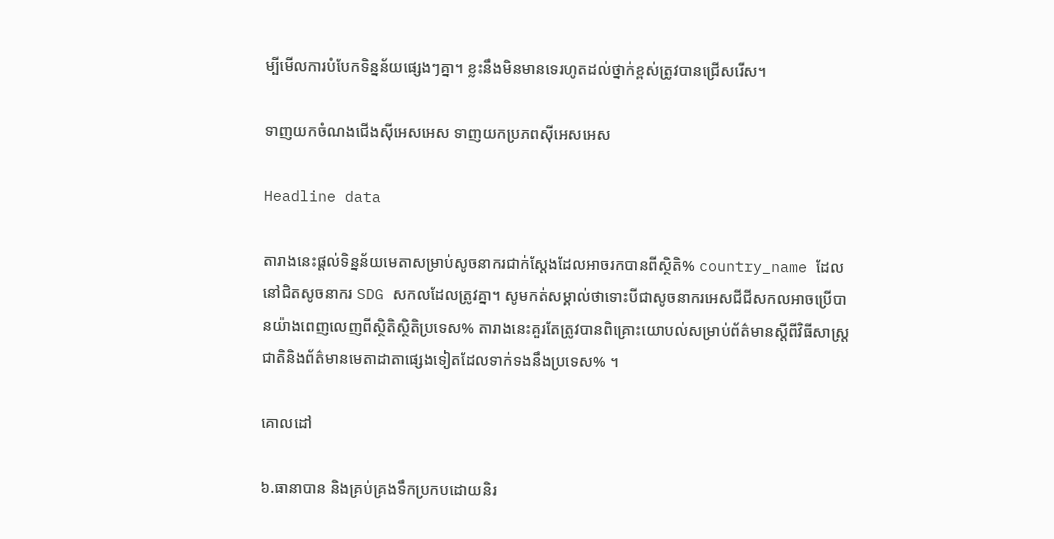ម្បីមើលការបំបែកទិន្នន័យផ្សេងៗគ្នា។ ខ្លះនឹងមិនមានទេរហូតដល់ថ្នាក់ខ្ពស់ត្រូវបានជ្រើសរើស។

ទាញយកចំណងជើងស៊ីអេសអេស ទាញយកប្រភពស៊ីអេសអេស

Headline data

តារាងនេះផ្តល់ទិន្នន័យមេតាសម្រាប់សូចនាករជាក់ស្តែងដែលអាចរកបានពីស្ថិតិ% country_name ដែលនៅជិតសូចនាករ SDG សកលដែលត្រូវគ្នា។ សូមកត់សម្គាល់ថាទោះបីជាសូចនាករអេសជីជីសកលអាចប្រើបានយ៉ាងពេញលេញពីស្ថិតិស្ថិតិប្រទេស% តារាងនេះគួរតែត្រូវបានពិគ្រោះយោបល់សម្រាប់ព័ត៌មានស្តីពីវិធីសាស្រ្តជាតិនិងព័ត៌មានមេតាដាតាផ្សេងទៀតដែលទាក់ទងនឹងប្រទេស% ។

គោលដៅ

៦.ធានាបាន និងគ្រប់គ្រងទឹកប្រកបដោយនិរ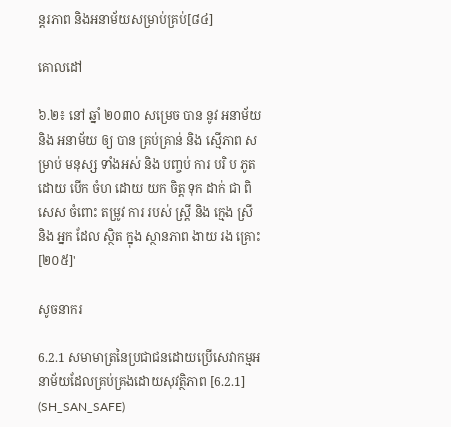ន្តរភាព និងអនាម័យសម្រាប់គ្រប់[៨៤]

គោលដៅ

៦.២៖ នៅ ឆ្នាំ ២០៣០ សម្រេច បាន នូវ អនាម័យ និង អនាម័យ ឲ្យ បាន គ្រប់គ្រាន់ និង ស្មើភាព សម្រាប់ មនុស្ស ទាំងអស់ និង បញ្ចប់ ការ បរិ ប ភូត ដោយ បើក ចំហ ដោយ យក ចិត្ត ទុក ដាក់ ជា ពិសេស ចំពោះ តម្រូវ ការ របស់ ស្ត្រី និង ក្មេង ស្រី និង អ្នក ដែល ស្ថិត ក្នុង ស្ថានភាព ងាយ រង គ្រោះ[២០៥]'

សូចនាករ

6.2.1 សមាមាត្រនៃប្រជាជនដោយប្រើសេវាកម្មអនាម័យដែលគ្រប់គ្រងដោយសុវត្ថិភាព [6.2.1] (SH_SAN_SAFE)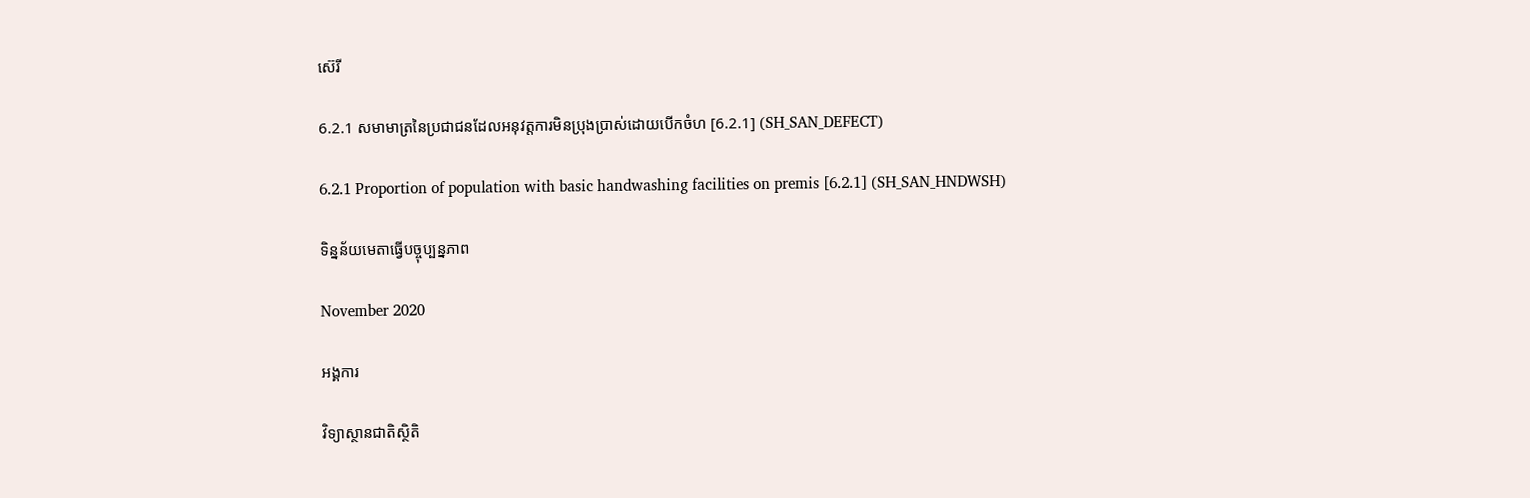ស៊េរី

6.2.1 សមាមាត្រនៃប្រជាជនដែលអនុវត្តការមិនប្រុងប្រាស់ដោយបើកចំហ [6.2.1] (SH_SAN_DEFECT)

6.2.1 Proportion of population with basic handwashing facilities on premis [6.2.1] (SH_SAN_HNDWSH)

ទិន្នន័យមេតាធ្វើបច្ចុប្បន្នភាព

November 2020

អង្គការ

វិទ្យាស្ថានជាតិស្ថិតិ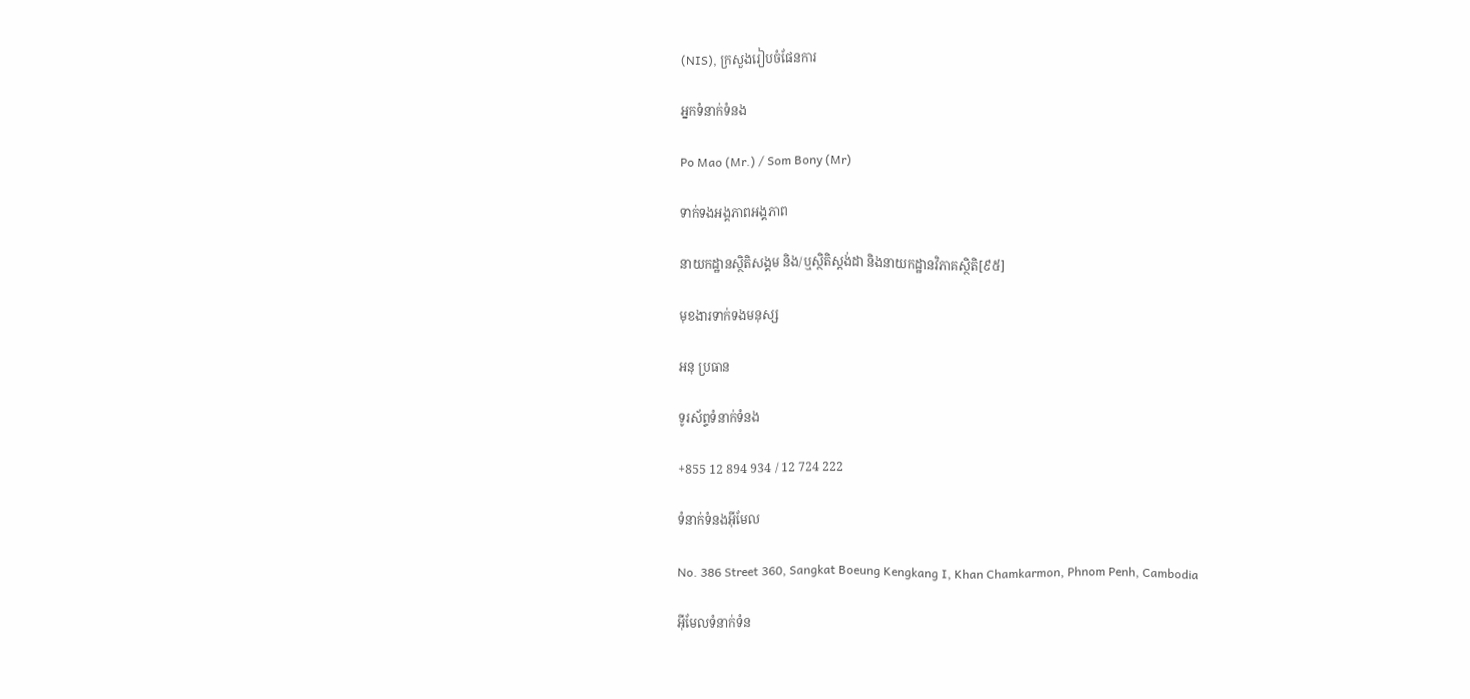(NIS), ក្រសួងរៀបចំផែនការ

អ្នកទំនាក់ទំនង

Po Mao (Mr.) / Som Bony (Mr)

ទាក់ទងអង្គភាពអង្គភាព

នាយកដ្ឋានស្ថិតិសង្គម និង/ឬស្ថិតិស្តង់ដា និងនាយកដ្ឋានវិភាគស្ថិតិ[៩៥]

មុខងារទាក់ទងមនុស្ស

អនុ ប្រធាន

ទូរស័ព្ទទំនាក់ទំនង

+855 12 894 934 / 12 724 222

ទំនាក់ទំនងអ៊ីមែល

No. 386 Street 360, Sangkat Boeung Kengkang I, Khan Chamkarmon, Phnom Penh, Cambodia

អ៊ីមែលទំនាក់ទំន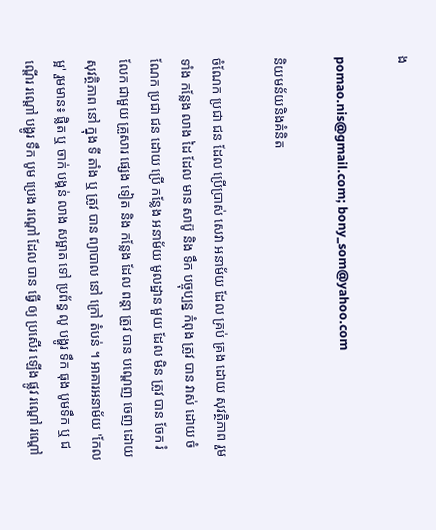ង

pomao.nis@gmail.com; bony_som@yahoo.com

និយមន័យនិងគំនិត

ចំណែក ប្រជា ជន ដែល ប្រើប្រាស់ សេវា អនាម័យ ដែល គ្រប់ គ្រង ដោយ សុវត្ថិភាព រួម ទាំង កន្លែង លាង ដៃ ដែល មាន សាប៊ូ និង ទឹក បច្ចុប្បន្ន កំពុង ត្រូវ បាន វាស់ ដោយ ចំណែក ប្រជា ជន ដោយ ប្រើ កន្លែង អនាម័យ មូលដ្ឋាន មួយ ដែល មិន ត្រូវ បាន ចែក រំលែក ជាមួយ គ្រួសារ ផ្សេង ទៀត និង កន្លែង ដែល ពន្ដា ត្រូវ បាន បណ្តេញ ចេញ ដោយ សុវត្ថិភាព នៅ ក្នុង ទី តាំង ឬ ត្រូវ បាន ព្យាបាល នៅ ក្រៅ តំបន់ ។ អាគារអនាម័យ 'កែលម្អ' រួមមាន៖ ផ្លិត ឬ ចាក់ បង្គន់ លាង សម្អាត ទៅ ប្រព័ន្ធ លូ បង្ហូរ ទឹក ធុង បូមទឹក ឬ ជណ្តើរ រណ្តៅ បង្ហូរ ទឹក បូម ប្រេង រណ្តៅ ដែល បាន ធ្វើ ឲ្យ ប្រសើរ ឡើង ផ្លូវ រណ្តៅ រណ្តៅ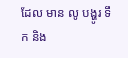ដែល មាន លូ បង្ហូរ ទឹក និង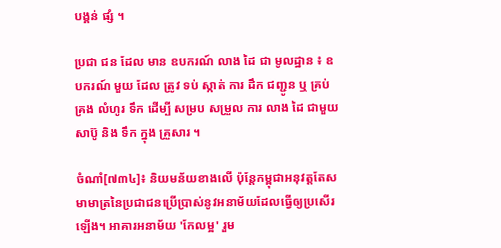បង្គន់ ផ្សំ ។

ប្រជា ជន ដែល មាន ឧបករណ៍ លាង ដៃ ជា មូលដ្ឋាន ៖ ឧបករណ៍ មួយ ដែល ត្រូវ ទប់ ស្កាត់ ការ ដឹក ជញ្ជូន ឬ គ្រប់ គ្រង លំហូរ ទឹក ដើម្បី សម្រប សម្រួល ការ លាង ដៃ ជាមួយ សាប៊ូ និង ទឹក ក្នុង គ្រួសារ ។

ចំណាំ[៧៣៤]៖ និយមន័យខាងលើ ប៉ុន្តែកម្ពុជាអនុវត្តតែសមាមាត្រនៃប្រជាជនប្រើប្រាស់នូវអនាម័យដែលធ្វើឲ្យប្រសើរឡើង។ អាគារអនាម័យ 'កែលម្អ' រួម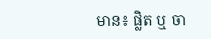មាន៖ ផ្លិត ឬ ចា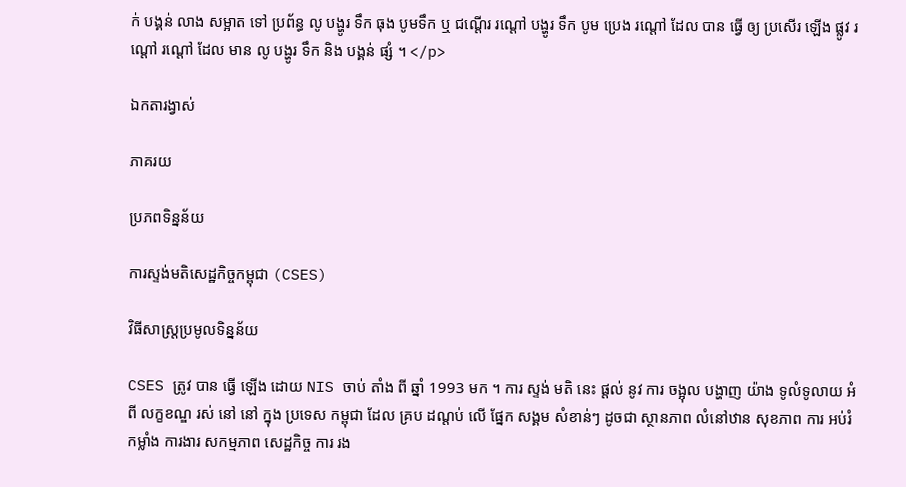ក់ បង្គន់ លាង សម្អាត ទៅ ប្រព័ន្ធ លូ បង្ហូរ ទឹក ធុង បូមទឹក ឬ ជណ្តើរ រណ្តៅ បង្ហូរ ទឹក បូម ប្រេង រណ្តៅ ដែល បាន ធ្វើ ឲ្យ ប្រសើរ ឡើង ផ្លូវ រណ្តៅ រណ្តៅ ដែល មាន លូ បង្ហូរ ទឹក និង បង្គន់ ផ្សំ ។ </p>

ឯកតារង្វាស់

ភាគរយ

ប្រភពទិន្នន័យ

ការស្ទង់មតិសេដ្ឋកិច្ចកម្ពុជា (CSES)

វិធីសាស្ត្រប្រមូលទិន្នន័យ

CSES ត្រូវ បាន ធ្វើ ឡើង ដោយ NIS ចាប់ តាំង ពី ឆ្នាំ 1993 មក ។ ការ ស្ទង់ មតិ នេះ ផ្តល់ នូវ ការ ចង្អុល បង្ហាញ យ៉ាង ទូលំទូលាយ អំពី លក្ខខណ្ឌ រស់ នៅ នៅ ក្នុង ប្រទេស កម្ពុជា ដែល គ្រប ដណ្តប់ លើ ផ្នែក សង្គម សំខាន់ៗ ដូចជា ស្ថានភាព លំនៅឋាន សុខភាព ការ អប់រំ កម្លាំង ការងារ សកម្មភាព សេដ្ឋកិច្ច ការ រង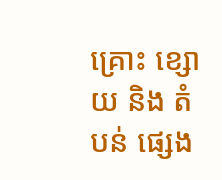គ្រោះ ខ្សោយ និង តំបន់ ផ្សេង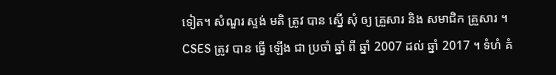ទៀត។ សំណួរ ស្ទង់ មតិ ត្រូវ បាន ស្នើ សុំ ឲ្យ គ្រួសារ និង សមាជិក គ្រួសារ ។ CSES ត្រូវ បាន ធ្វើ ឡើង ជា ប្រចាំ ឆ្នាំ ពី ឆ្នាំ 2007 ដល់ ឆ្នាំ 2017 ។ ទំហំ គំ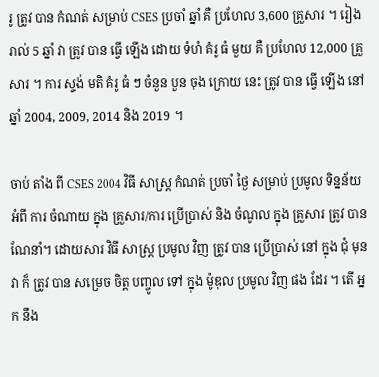រូ ត្រូវ បាន កំណត់ សម្រាប់ CSES ប្រចាំ ឆ្នាំ គឺ ប្រហែល 3,600 គ្រួសារ ។ រៀង រាល់ 5 ឆ្នាំ វា ត្រូវ បាន ធ្វើ ឡើង ដោយ ទំហំ គំរូ ធំ មួយ គឺ ប្រហែល 12,000 គ្រួសារ ។ ការ ស្ទង់ មតិ គំរូ ធំ ៗ ចំនួន បួន ចុង ក្រោយ នេះ ត្រូវ បាន ធ្វើ ឡើង នៅ ឆ្នាំ 2004, 2009, 2014 និង 2019 ។

ចាប់ តាំង ពី CSES 2004 វិធី សាស្ត្រ កំណត់ ប្រចាំ ថ្ងៃ សម្រាប់ ប្រមូល ទិន្នន័យ អំពី ការ ចំណាយ ក្នុង គ្រួសារ/ការ ប្រើប្រាស់ និង ចំណូល ក្នុង គ្រួសារ ត្រូវ បាន ណែនាំ។ ដោយសារ វិធី សាស្ត្រ ប្រមូល វិញ ត្រូវ បាន ប្រើប្រាស់ នៅ ក្នុង ជុំ មុន វា ក៏ ត្រូវ បាន សម្រេច ចិត្ត បញ្ចូល ទៅ ក្នុង ម៉ូឌុល ប្រមូល វិញ ផង ដែរ ។ តើ អ្នក នឹង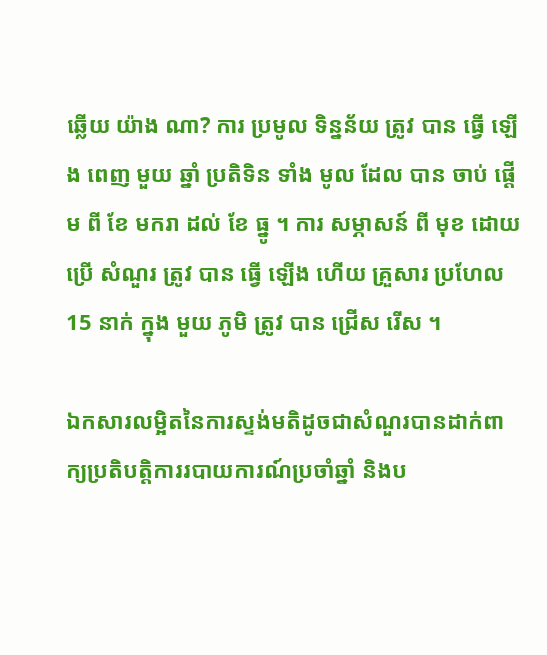ឆ្លើយ យ៉ាង ណា? ការ ប្រមូល ទិន្នន័យ ត្រូវ បាន ធ្វើ ឡើង ពេញ មួយ ឆ្នាំ ប្រតិទិន ទាំង មូល ដែល បាន ចាប់ ផ្តើម ពី ខែ មករា ដល់ ខែ ធ្នូ ។ ការ សម្ភាសន៍ ពី មុខ ដោយ ប្រើ សំណួរ ត្រូវ បាន ធ្វើ ឡើង ហើយ គ្រួសារ ប្រហែល 15 នាក់ ក្នុង មួយ ភូមិ ត្រូវ បាន ជ្រើស រើស ។

ឯកសារលម្អិតនៃការស្ទង់មតិដូចជាសំណួរបានដាក់ពាក្យប្រតិបត្តិការរបាយការណ៍ប្រចាំឆ្នាំ និងប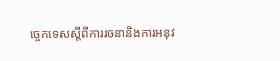ច្ចេកទេសស្តីពីការរចនានិងការអនុវ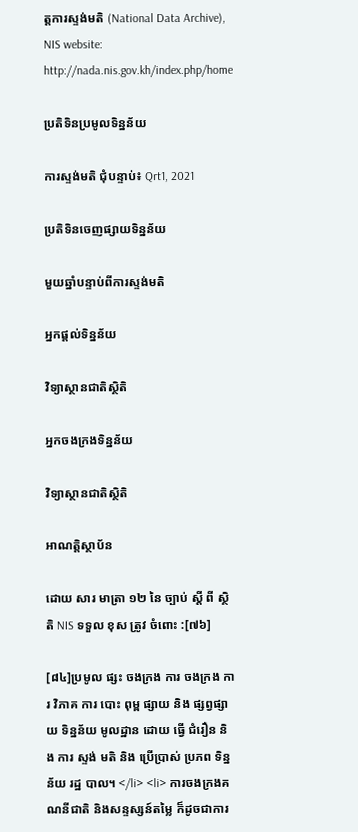ត្តការស្ទង់មតិ (National Data Archive), NIS website: http://nada.nis.gov.kh/index.php/home

ប្រតិទិនប្រមូលទិន្នន័យ

ការស្ទង់មតិ ជុំបន្ទាប់៖ Qrt1, 2021

ប្រតិទិនចេញផ្សាយទិន្នន័យ

មួយឆ្នាំបន្ទាប់ពីការស្ទង់មតិ

អ្នកផ្តល់ទិន្នន័យ

វិទ្យាស្ថានជាតិស្ថិតិ

អ្នកចងក្រងទិន្នន័យ

វិទ្យាស្ថានជាតិស្ថិតិ

អាណត្តិស្ថាប័ន

ដោយ សារ មាត្រា ១២ នៃ ច្បាប់ ស្តី ពី ស្ថិតិ NIS ទទួល ខុស ត្រូវ ចំពោះ :[៧៦]

[៨៤]ប្រមូល ផ្សះ ចងក្រង ការ ចងក្រង ការ វិភាគ ការ បោះ ពុម្ព ផ្សាយ និង ផ្សព្វផ្សាយ ទិន្នន័យ មូលដ្ឋាន ដោយ ធ្វើ ជំរឿន និង ការ ស្ទង់ មតិ និង ប្រើប្រាស់ ប្រភព ទិន្នន័យ រដ្ឋ បាល។ </li> <li> ការចងក្រងគណនីជាតិ និងសន្ទស្សន៍តម្លៃ ក៏ដូចជាការ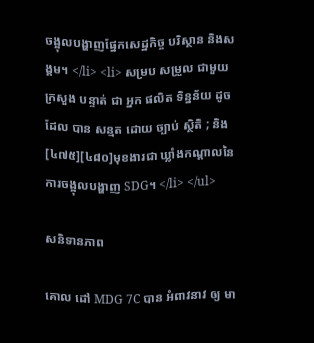ចង្អុលបង្ហាញផ្នែកសេដ្ឋកិច្ច បរិស្ថាន និងសង្គម។ </li> <li> សម្រប សម្រួល ជាមួយ ក្រសួង បន្ទាត់ ជា អ្នក ផលិត ទិន្នន័យ ដូច ដែល បាន សន្មត ដោយ ច្បាប់ ស្ថិតិ ; និង[៤៧៥][៤៨០]មុខងារជា ឃ្លាំងកណ្តាលនៃ ការចង្អុលបង្ហាញ SDG។ </li> </ul>

សនិទានភាព

គោល ដៅ MDG 7C បាន អំពាវនាវ ឲ្យ មា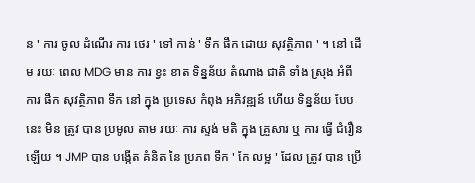ន ' ការ ចូល ដំណើរ ការ ថេរ ' ទៅ កាន់ ' ទឹក ផឹក ដោយ សុវត្ថិភាព ' ។ នៅ ដើម រយៈ ពេល MDG មាន ការ ខ្វះ ខាត ទិន្នន័យ តំណាង ជាតិ ទាំង ស្រុង អំពី ការ ផឹក សុវត្ថិភាព ទឹក នៅ ក្នុង ប្រទេស កំពុង អភិវឌ្ឍន៍ ហើយ ទិន្នន័យ បែប នេះ មិន ត្រូវ បាន ប្រមូល តាម រយៈ ការ ស្ទង់ មតិ ក្នុង គ្រួសារ ឬ ការ ធ្វើ ជំរឿន ឡើយ ។ JMP បាន បង្កើត គំនិត នៃ ប្រភព ទឹក ' កែ លម្អ ' ដែល ត្រូវ បាន ប្រើ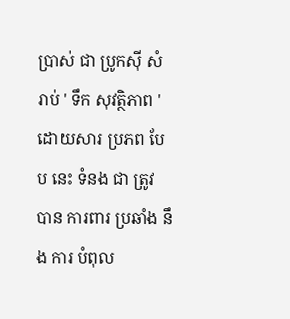ប្រាស់ ជា ប្រូកស៊ី សំរាប់ ' ទឹក សុវត្ថិភាព ' ដោយសារ ប្រភព បែប នេះ ទំនង ជា ត្រូវ បាន ការពារ ប្រឆាំង នឹង ការ បំពុល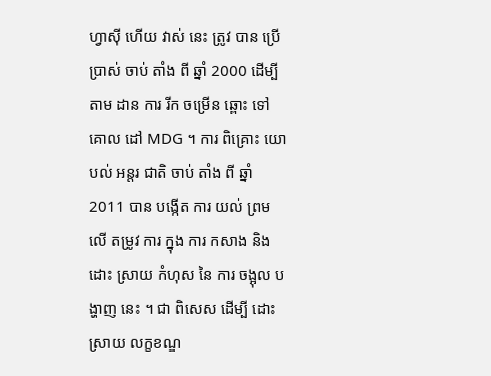ហ្វាស៊ី ហើយ វាស់ នេះ ត្រូវ បាន ប្រើប្រាស់ ចាប់ តាំង ពី ឆ្នាំ 2000 ដើម្បី តាម ដាន ការ រីក ចម្រើន ឆ្ពោះ ទៅ គោល ដៅ MDG ។ ការ ពិគ្រោះ យោបល់ អន្តរ ជាតិ ចាប់ តាំង ពី ឆ្នាំ 2011 បាន បង្កើត ការ យល់ ព្រម លើ តម្រូវ ការ ក្នុង ការ កសាង និង ដោះ ស្រាយ កំហុស នៃ ការ ចង្អុល បង្ហាញ នេះ ។ ជា ពិសេស ដើម្បី ដោះ ស្រាយ លក្ខខណ្ឌ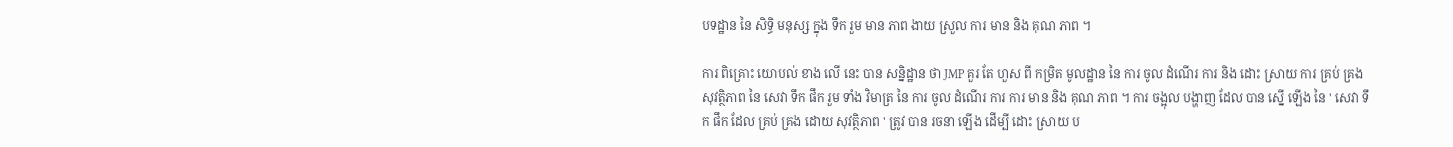បទដ្ឋាន នៃ សិទ្ធិ មនុស្ស ក្នុង ទឹក រួម មាន ភាព ងាយ ស្រួល ការ មាន និង គុណ ភាព ។

ការ ពិគ្រោះ យោបល់ ខាង លើ នេះ បាន សន្និដ្ឋាន ថា JMP គួរ តែ ហួស ពី កម្រិត មូលដ្ឋាន នៃ ការ ចូល ដំណើរ ការ និង ដោះ ស្រាយ ការ គ្រប់ គ្រង សុវត្ថិភាព នៃ សេវា ទឹក ផឹក រួម ទាំង វិមាត្រ នៃ ការ ចូល ដំណើរ ការ ការ មាន និង គុណ ភាព ។ ការ ចង្អុល បង្ហាញ ដែល បាន ស្នើ ឡើង នៃ ' សេវា ទឹក ផឹក ដែល គ្រប់ គ្រង ដោយ សុវត្ថិភាព ' ត្រូវ បាន រចនា ឡើង ដើម្បី ដោះ ស្រាយ ប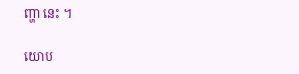ញ្ហា នេះ ។

យោប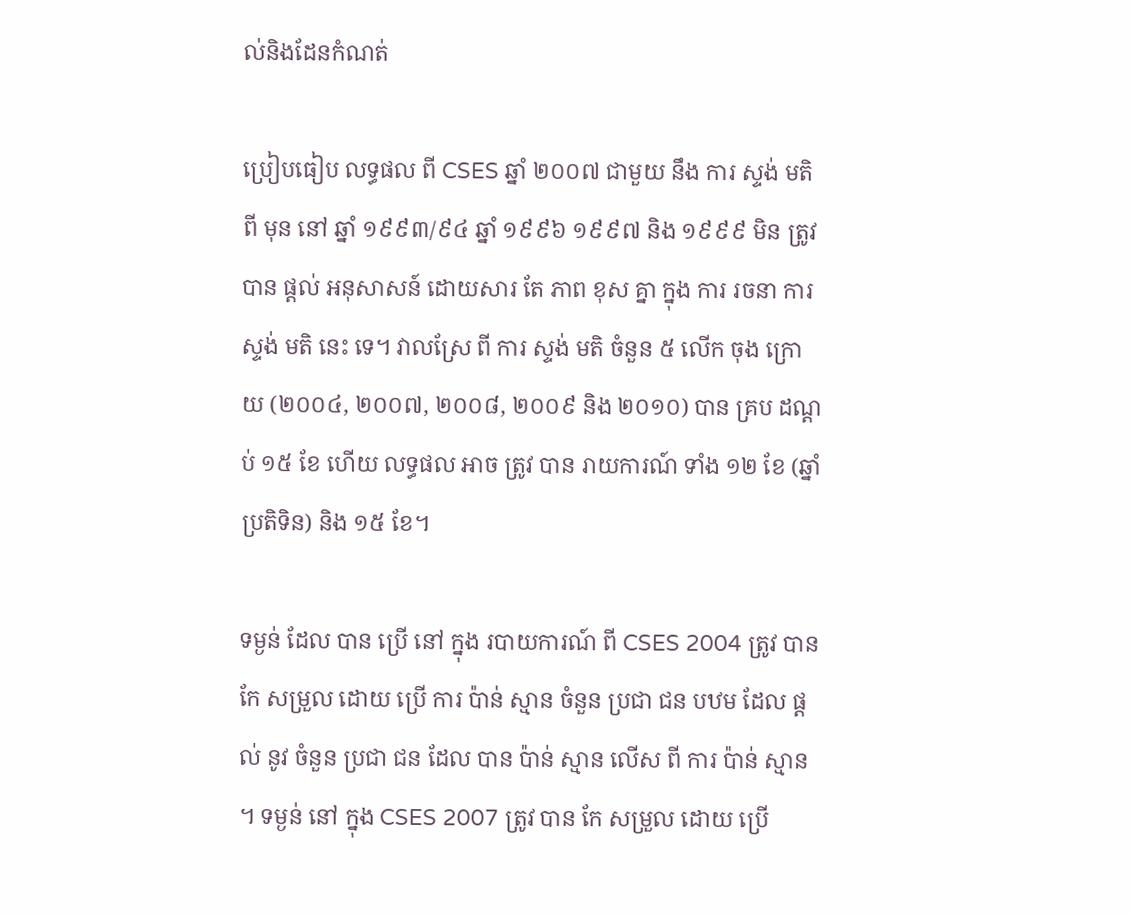ល់និងដែនកំណត់

ប្រៀបធៀប លទ្ធផល ពី CSES ឆ្នាំ ២០០៧ ជាមួយ នឹង ការ ស្ទង់ មតិ ពី មុន នៅ ឆ្នាំ ១៩៩៣/៩៤ ឆ្នាំ ១៩៩៦ ១៩៩៧ និង ១៩៩៩ មិន ត្រូវ បាន ផ្តល់ អនុសាសន៍ ដោយសារ តែ ភាព ខុស គ្នា ក្នុង ការ រចនា ការ ស្ទង់ មតិ នេះ ទេ។ វាលស្រែ ពី ការ ស្ទង់ មតិ ចំនួន ៥ លើក ចុង ក្រោយ (២០០៤, ២០០៧, ២០០៨, ២០០៩ និង ២០១០) បាន គ្រប ដណ្តប់ ១៥ ខែ ហើយ លទ្ធផល អាច ត្រូវ បាន រាយការណ៍ ទាំង ១២ ខែ (ឆ្នាំ ប្រតិទិន) និង ១៥ ខែ។

ទម្ងន់ ដែល បាន ប្រើ នៅ ក្នុង របាយការណ៍ ពី CSES 2004 ត្រូវ បាន កែ សម្រួល ដោយ ប្រើ ការ ប៉ាន់ ស្មាន ចំនួន ប្រជា ជន បឋម ដែល ផ្តល់ នូវ ចំនួន ប្រជា ជន ដែល បាន ប៉ាន់ ស្មាន លើស ពី ការ ប៉ាន់ ស្មាន ។ ទម្ងន់ នៅ ក្នុង CSES 2007 ត្រូវ បាន កែ សម្រួល ដោយ ប្រើ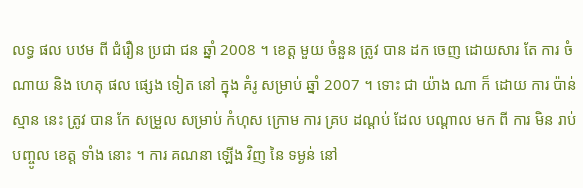លទ្ធ ផល បឋម ពី ជំរឿន ប្រជា ជន ឆ្នាំ 2008 ។ ខេត្ត មួយ ចំនួន ត្រូវ បាន ដក ចេញ ដោយសារ តែ ការ ចំណាយ និង ហេតុ ផល ផ្សេង ទៀត នៅ ក្នុង គំរូ សម្រាប់ ឆ្នាំ 2007 ។ ទោះ ជា យ៉ាង ណា ក៏ ដោយ ការ ប៉ាន់ ស្មាន នេះ ត្រូវ បាន កែ សម្រួល សម្រាប់ កំហុស ក្រោម ការ គ្រប ដណ្តប់ ដែល បណ្តាល មក ពី ការ មិន រាប់ បញ្ចូល ខេត្ត ទាំង នោះ ។ ការ គណនា ឡើង វិញ នៃ ទម្ងន់ នៅ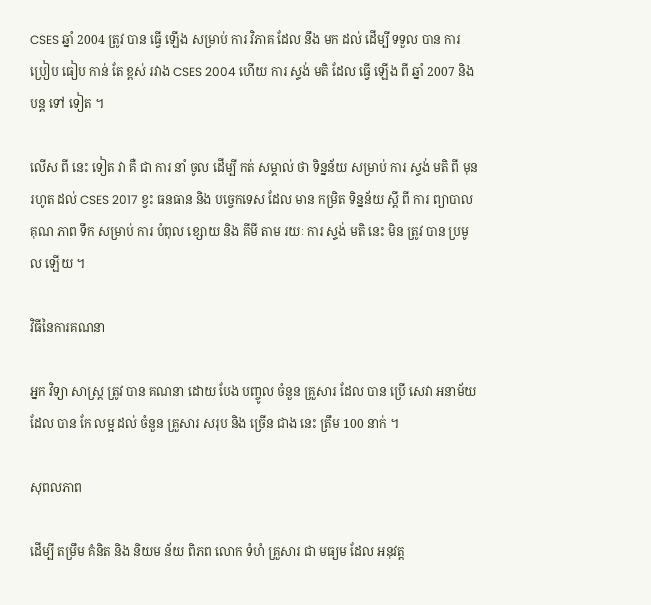CSES ឆ្នាំ 2004 ត្រូវ បាន ធ្វើ ឡើង សម្រាប់ ការ វិភាគ ដែល នឹង មក ដល់ ដើម្បី ទទួល បាន ការ ប្រៀប ធៀប កាន់ តែ ខ្ពស់ រវាង CSES 2004 ហើយ ការ ស្ទង់ មតិ ដែល ធ្វើ ឡើង ពី ឆ្នាំ 2007 និង បន្ត ទៅ ទៀត ។

លើស ពី នេះ ទៀត វា គឺ ជា ការ នាំ ចូល ដើម្បី កត់ សម្គាល់ ថា ទិន្នន័យ សម្រាប់ ការ ស្ទង់ មតិ ពី មុន រហូត ដល់ CSES 2017 ខ្វះ ធនធាន និង បច្ចេកទេស ដែល មាន កម្រិត ទិន្នន័យ ស្តី ពី ការ ព្យាបាល គុណ ភាព ទឹក សម្រាប់ ការ បំពុល ខ្សោយ និង គីមី តាម រយៈ ការ ស្ទង់ មតិ នេះ មិន ត្រូវ បាន ប្រមូល ឡើយ ។

វិធីនៃការគណនា

អ្នក វិទ្យា សាស្ត្រ ត្រូវ បាន គណនា ដោយ បែង បញ្ចូល ចំនួន គ្រួសារ ដែល បាន ប្រើ សេវា អនាម័យ ដែល បាន កែ លម្អ ដល់ ចំនួន គ្រួសារ សរុប និង ច្រើន ជាង នេះ ត្រឹម 100 នាក់ ។

សុពលភាព

ដើម្បី តម្រឹម គំនិត និង និយម ន័យ ពិភព លោក ទំហំ គ្រួសារ ជា មធ្យម ដែល អនុវត្ត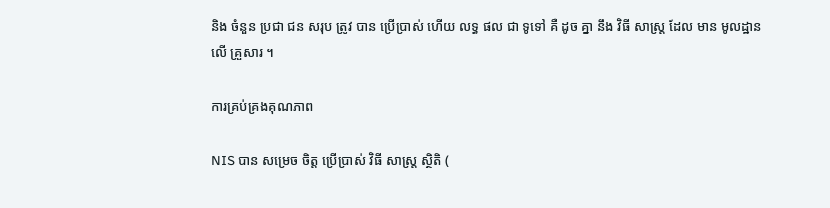និង ចំនួន ប្រជា ជន សរុប ត្រូវ បាន ប្រើប្រាស់ ហើយ លទ្ធ ផល ជា ទូទៅ គឺ ដូច គ្នា នឹង វិធី សាស្ត្រ ដែល មាន មូលដ្ឋាន លើ គ្រួសារ ។

ការគ្រប់គ្រងគុណភាព

NIS បាន សម្រេច ចិត្ត ប្រើប្រាស់ វិធី សាស្ត្រ ស្ថិតិ (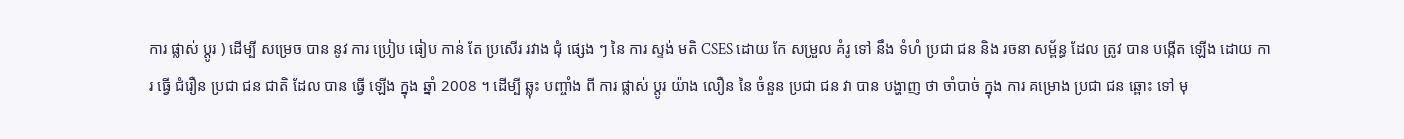ការ ផ្លាស់ ប្តូរ ) ដើម្បី សម្រេច បាន នូវ ការ ប្រៀប ធៀប កាន់ តែ ប្រសើរ រវាង ជុំ ផ្សេង ៗ នៃ ការ ស្ទង់ មតិ CSES ដោយ កែ សម្រួល គំរូ ទៅ នឹង ទំហំ ប្រជា ជន និង រចនា សម្ព័ន្ធ ដែល ត្រូវ បាន បង្កើត ឡើង ដោយ ការ ធ្វើ ជំរឿន ប្រជា ជន ជាតិ ដែល បាន ធ្វើ ឡើង ក្នុង ឆ្នាំ 2008 ។ ដើម្បី ឆ្លុះ បញ្ចាំង ពី ការ ផ្លាស់ ប្តូរ យ៉ាង លឿន នៃ ចំនួន ប្រជា ជន វា បាន បង្ហាញ ថា ចាំបាច់ ក្នុង ការ គម្រោង ប្រជា ជន ឆ្ពោះ ទៅ មុ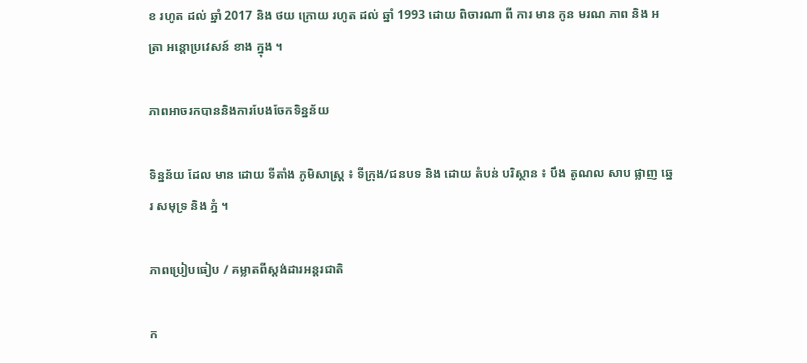ខ រហូត ដល់ ឆ្នាំ 2017 និង ថយ ក្រោយ រហូត ដល់ ឆ្នាំ 1993 ដោយ ពិចារណា ពី ការ មាន កូន មរណ ភាព និង អត្រា អន្តោប្រវេសន៍ ខាង ក្នុង ។

ភាពអាចរកបាននិងការបែងចែកទិន្នន័យ

ទិន្នន័យ ដែល មាន ដោយ ទីតាំង ភូមិសាស្រ្ត ៖ ទីក្រុង/ជនបទ និង ដោយ តំបន់ បរិស្ថាន ៖ បឹង តូណល សាប ផ្លាញ ឆ្នេរ សមុទ្រ និង ភ្នំ ។

ភាពប្រៀបធៀប / គម្លាតពីស្តង់ដារអន្តរជាតិ

ក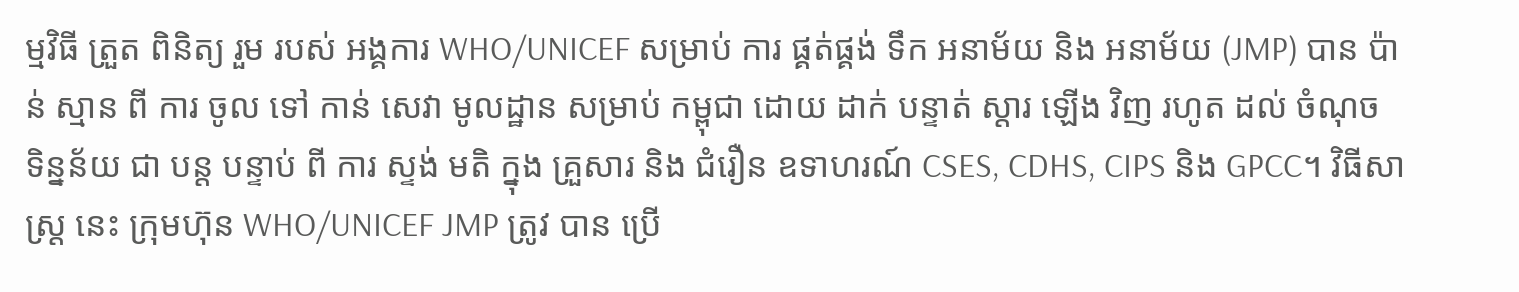ម្មវិធី ត្រួត ពិនិត្យ រួម របស់ អង្គការ WHO/UNICEF សម្រាប់ ការ ផ្គត់ផ្គង់ ទឹក អនាម័យ និង អនាម័យ (JMP) បាន ប៉ាន់ ស្មាន ពី ការ ចូល ទៅ កាន់ សេវា មូលដ្ឋាន សម្រាប់ កម្ពុជា ដោយ ដាក់ បន្ទាត់ ស្តារ ឡើង វិញ រហូត ដល់ ចំណុច ទិន្នន័យ ជា បន្ត បន្ទាប់ ពី ការ ស្ទង់ មតិ ក្នុង គ្រួសារ និង ជំរឿន ឧទាហរណ៍ CSES, CDHS, CIPS និង GPCC។ វិធីសាស្ត្រ នេះ ក្រុមហ៊ុន WHO/UNICEF JMP ត្រូវ បាន ប្រើ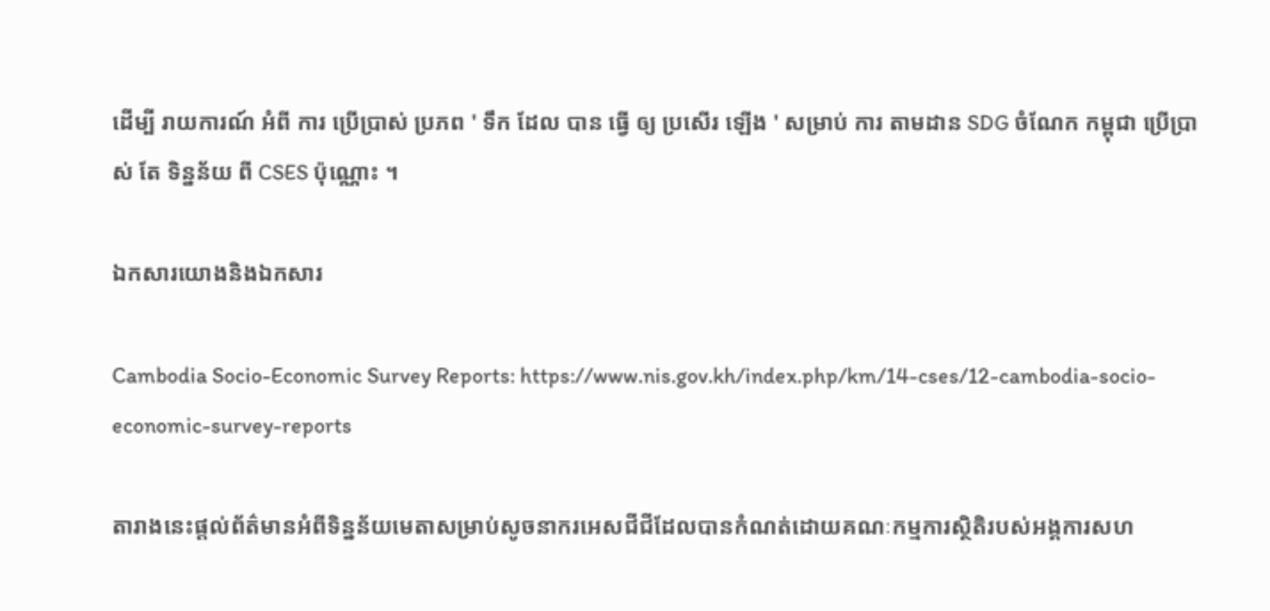ដើម្បី រាយការណ៍ អំពី ការ ប្រើប្រាស់ ប្រភព ' ទឹក ដែល បាន ធ្វើ ឲ្យ ប្រសើរ ឡើង ' សម្រាប់ ការ តាមដាន SDG ចំណែក កម្ពុជា ប្រើប្រាស់ តែ ទិន្នន័យ ពី CSES ប៉ុណ្ណោះ ។

ឯកសារយោងនិងឯកសារ

Cambodia Socio-Economic Survey Reports: https://www.nis.gov.kh/index.php/km/14-cses/12-cambodia-socio-economic-survey-reports

តារាងនេះផ្តល់ព័ត៌មានអំពីទិន្នន័យមេតាសម្រាប់សូចនាករអេសជីជីដែលបានកំណត់ដោយគណៈកម្មការស្ថិតិរបស់អង្គការសហ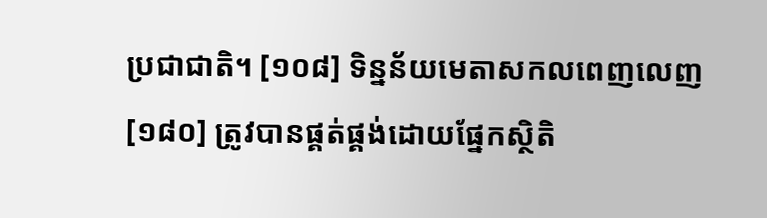ប្រជាជាតិ។ [១០៨] ទិន្នន័យមេតាសកលពេញលេញ [១៨០] ត្រូវបានផ្គត់ផ្គង់ដោយផ្នែកស្ថិតិ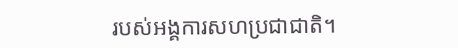របស់អង្គការសហប្រជាជាតិ។